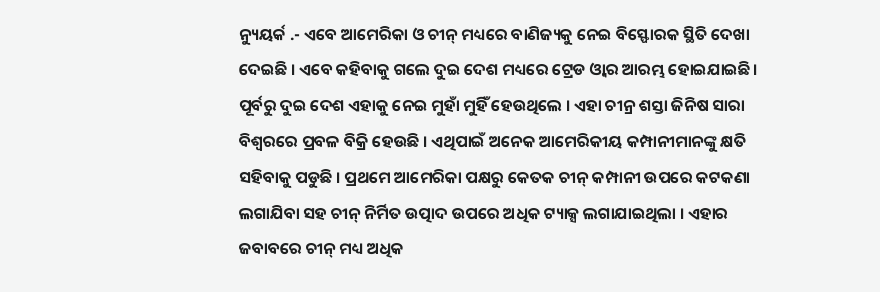ନ୍ୟୁୟର୍କ .- ଏବେ ଆମେରିକା ଓ ଚୀନ୍ ମଧ୍ୟରେ ବାଣିଜ୍ୟକୁ ନେଇ ବିସ୍ଫୋରକ ସ୍ଥିତି ଦେଖା ଦେଇଛି । ଏବେ କହିବାକୁ ଗଲେ ଦୁଇ ଦେଶ ମଧ୍ୟରେ ଟ୍ରେଡ ଓ୍ୱାର ଆରମ୍ଭ ହୋଇଯାଇଛି।
ପୂର୍ବରୁ ଦୁଇ ଦେଶ ଏହାକୁ ନେଇ ମୁହାଁ ମୁହିଁ ହେଉଥିଲେ । ଏହା ଚୀନ୍ର ଶସ୍ତା ଜିନିଷ ସାରା ବିଶ୍ୱରରେ ପ୍ରବଳ ବିକ୍ରି ହେଉଛି । ଏଥିପାଇଁ ଅନେକ ଆମେରିକୀୟ କମ୍ପାନୀମାନଙ୍କୁ କ୍ଷତି ସହିବାକୁ ପଡୁଛି । ପ୍ରଥମେ ଆମେରିକା ପକ୍ଷରୁ କେତକ ଚୀନ୍ କମ୍ପାନୀ ଉପରେ କଟକଣା ଲଗାଯିବା ସହ ଚୀନ୍ ନିର୍ମିତ ଉତ୍ପାଦ ଉପରେ ଅଧିକ ଟ୍ୟାକ୍ସ ଲଗାଯାଇଥିଲା । ଏହାର ଜବାବରେ ଚୀନ୍ ମଧ୍ୟ ଅଧିକ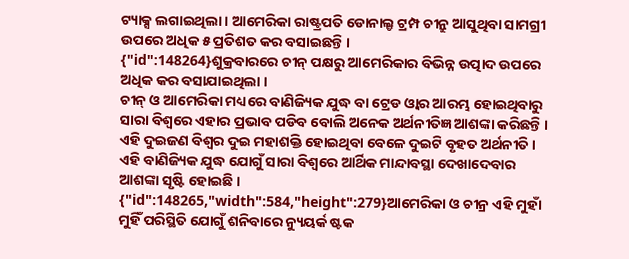ଟ୍ୟାକ୍ସ ଲଗାଇଥିଲା । ଆମେରିକା ରାଷ୍ଟ୍ରପତି ଡୋନାଲ୍ଡ ଟ୍ରମ୍ପ ଚୀନ୍ରୁ ଆସୁଥିବା ସାମଗ୍ରୀ ଉପରେ ଅଧିକ ୫ ପ୍ରତିଶତ କର ବସାଇଛନ୍ତି ।
{"id":148264}ଶୁକ୍ରବାରରେ ଚୀନ୍ ପକ୍ଷରୁ ଆମେରିକାର ବିଭିନ୍ନ ଉତ୍ପାଦ ଉପରେ ଅଧିକ କର ବସାଯାଇଥିଲା ।
ଚୀନ୍ ଓ ଆମେରିକା ମଧ୍ୟରେ ବାଣିଜ୍ୟିକ ଯୁଦ୍ଧ ବା ଟ୍ରେଡ ଓ୍ୱାର ଆରମ୍ଭ ହୋଇଥିବାରୁ ସାରା ବିଶ୍ୱରେ ଏହାର ପ୍ରଭାବ ପଡିବ ବୋଲି ଅନେକ ଅର୍ଥନୀତିଜ୍ଞ ଆଶଙ୍କା କରିଛନ୍ତି । ଏହି ଦୁଇଜଣ ବିଶ୍ୱର ଦୁଇ ମହାଶକ୍ତି ହୋଇଥିବା ବେଳେ ଦୁଇଟି ବୃହତ ଅର୍ଥନୀତି । ଏହି ବାଣିଜ୍ୟିକ ଯୁଦ୍ଧ ଯୋଗୁଁ ସାରା ବିଶ୍ୱରେ ଆର୍ଥିକ ମାନ୍ଦାବସ୍ଥା ଦେଖାଦେବାର ଆଶଙ୍କା ସୃଷ୍ଟି ହୋଇଛି ।
{"id":148265,"width":584,"height":279}ଆମେରିକା ଓ ଚୀନ୍ର ଏହି ମୁହାଁ ମୁହିଁ ପରିସ୍ଥିତି ଯୋଗୁଁ ଶନିବାରେ ନ୍ୟୁୟର୍କ ଷ୍ଟକ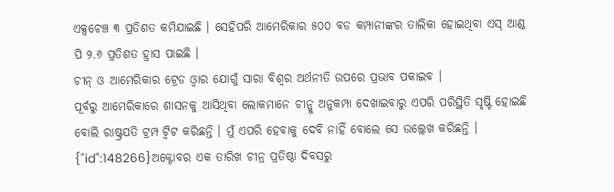ଏକ୍ସଚେଞ୍ଚ ୩ ପ୍ରତିଶତ କମିଯାଇଛି । ସେହିପରି ଆମେରିକାର ୫୦୦ ବଡ କମ୍ପାନୀଙ୍କର ତାଲିକା ହୋଇଥିବା ଏସ୍ ଆଣ୍ଡ ପି ୨.୬ ପ୍ରତିଶତ ହ୍ରାସ ପାଇଛି ।
ଚୀନ୍ ଓ ଆମେରିକାର ଟ୍ରେଡ ଓ୍ୱାର ଯୋଗୁଁ ସାରା ବିଶ୍ୱର ଅର୍ଥନୀତି ଉପରେ ପ୍ରଭାବ ପକାଇବ ।
ପୂର୍ବରୁ ଆମେରିକାରେ ଶାସନକୁ ଆସିଥିବା ଲୋକମାନେ ଚୀନ୍କୁ ଅନୁକମ୍ପା ଦେଖାଇବାରୁ ଏପରି ପରିସ୍ଥିତି ସୃଷ୍ଟି ହୋଇଛି ବୋଲି ରାଷ୍ଟ୍ରପତି ଟ୍ରମ୍ପ ଟ୍ୱିଟ କରିଛନ୍ତି । ମୁଁ ଏପରି ହେବାକୁ ଦେବି ନାହିଁ ବୋଲେ ସେ ଉଲ୍ଲେଖ କରିଛନ୍ତି ।
{"id":148266}ଅକ୍ଟୋବର ଏକ ତାରିଖ ଚୀନ୍ର ପ୍ରତିଷ୍ଠା ଦିବସରୁ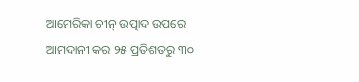ଆମେରିକା ଚୀନ୍ ଉତ୍ପାଦ ଉପରେ ଆମଦାନୀ କର ୨୫ ପ୍ରତିଶତରୁ ୩୦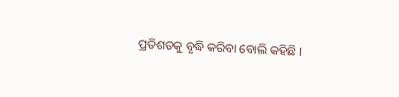ପ୍ରତିଶତକୁ ବୃଦ୍ଧି କରିବା ବୋଲି କହିଛି ।